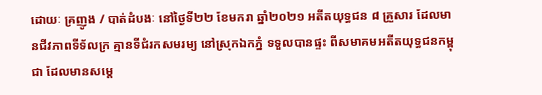ដោយៈ គ្រញូង / បាត់ដំបងៈ នៅថ្ងៃទី២២ ខែមករា ឆ្នាំ២០២១ អតីតយុទ្ធជន ៨ គ្រួសារ ដែលមានជីវភាពទីទ័លក្រ គ្មានទីជំរកសមរម្យ នៅស្រុកឯកភ្នំ ទទួលបានផ្ទះ ពីសមាគមអតីតយុទ្ធជនកម្ពុជា ដែលមានសម្តេ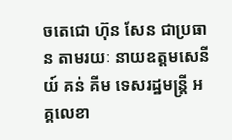ចតេជោ ហ៊ុន សែន ជាប្រធាន តាមរយៈ នាយឧត្តមសេនីយ៍ គន់ គីម ទេសរដ្ឋមន្ត្រី អគ្គលេខា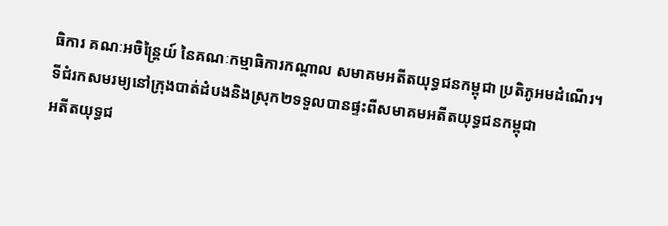ធិការ គណៈអចិន្ត្រៃយ៍ នៃគណៈកម្មាធិការកណ្តាល សមាគមអតីតយុទ្ធជនកម្ពុជា ប្រតិភូអមដំណើរ។
ទីជំរកសមរម្យនៅក្រុងបាត់ដំបងនិងស្រុក២ទទួលបានផ្ទះពីសមាគមអតីតយុទ្ធជនកម្ពុជា
អតីតយុទ្ធជ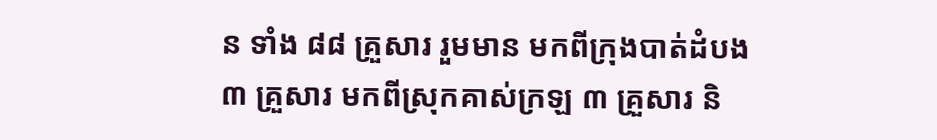ន ទាំង ៨៨ គ្រួសារ រួមមាន មកពីក្រុងបាត់ដំបង ៣ គ្រួសារ មកពីស្រុកគាស់ក្រឡ ៣ គ្រួសារ និ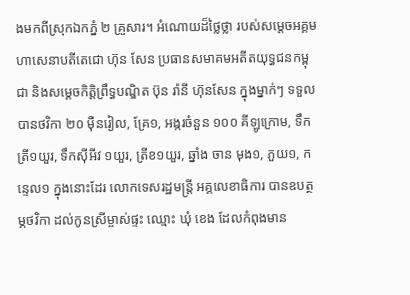ងមកពីស្រុកឯកភ្នំ ២ គ្រួសារ។ អំណោយដ៏ថ្លៃថ្លា របស់សម្តេចអគ្គមហាសេនាបតីតេជោ ហ៊ុន សែន ប្រធានសមាគមអតីតយុទ្ធជនកម្ពុជា និងសម្តេចកិត្តិព្រឹទ្ធបណ្ឌិត ប៊ុន រ៉ានី ហ៊ុនសែន ក្នុងម្នាក់ៗ ទទួលបានថវិកា ២០ ម៉ឺនរៀល, គ្រែ១, អង្ករចំនួន ១០០ គីឡូក្រោម, ទឹកត្រី១យួរ, ទឹកស៊ីអីវ ១យួរ, ត្រីខ១យួរ, ឆ្នាំង ចាន មុង១, ភួយ១, កន្ទេល១ ក្នុងនោះដែរ លោកទេសរដ្ឋមន្ត្រី អគ្គលេខាធិការ បានឧបត្ថម្ភថវិកា ដល់កូនស្រីម្ចាស់ផ្ទះ ឈ្មោះ ឃុំ ខេង ដែលកំពុងមាន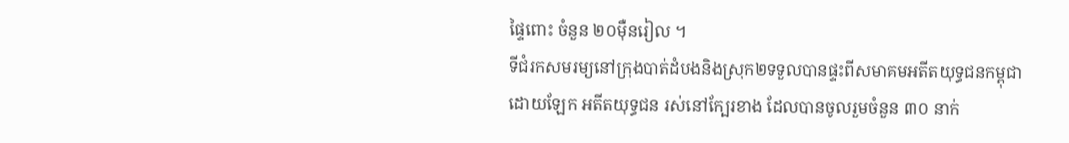ផ្ទៃពោះ ចំនួន ២០ម៉ឺនរៀល ។
ទីជំរកសមរម្យនៅក្រុងបាត់ដំបងនិងស្រុក២ទទួលបានផ្ទះពីសមាគមអតីតយុទ្ធជនកម្ពុជា
ដោយឡែក អតីតយុទ្ធជន រស់នៅក្បែរខាង ដែលបានចូលរួមចំនួន ៣០ នាក់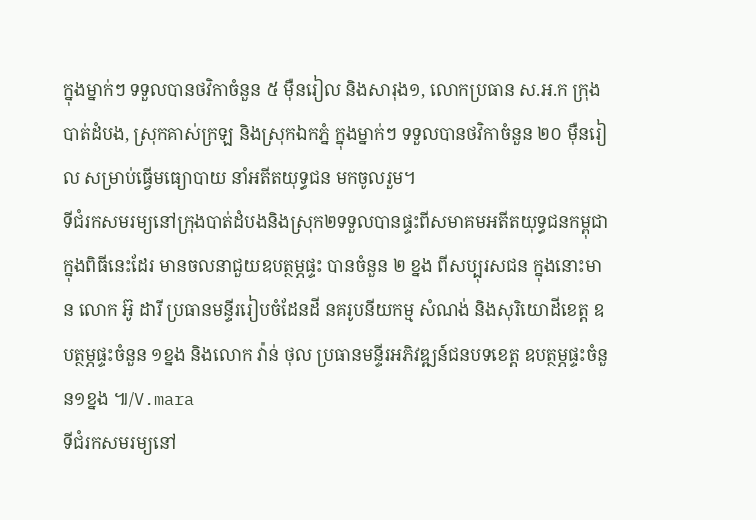ក្នុងម្នាក់ៗ ទទួលបានថវិកាចំនួន ៥ ម៉ឺនរៀល និងសារុង១, លោកប្រធាន ស.អ.ក ក្រុងបាត់ដំបង, ស្រុកគាស់ក្រឡ និងស្រុកឯកភ្នំ ក្នុងម្នាក់ៗ ទទួលបានថវិកាចំនួន ២០ ម៉ឺនរៀល សម្រាប់ធ្វើមធ្យោបាយ នាំអតីតយុទ្ធជន មកចូលរួម។
ទីជំរកសមរម្យនៅក្រុងបាត់ដំបងនិងស្រុក២ទទួលបានផ្ទះពីសមាគមអតីតយុទ្ធជនកម្ពុជា
ក្នុងពិធីនេះដែរ មានចលនាជួយឧបត្ថម្ភផ្ទះ បានចំនួន ២ ខ្នង ពីសប្បុរសជន ក្នុងនោះមាន លោក អ៊ូ ដារី ប្រធានមន្ទីររៀបចំដែនដី នគរូបនីយកម្ម សំណង់ និងសុរិយោដីខេត្ត ឧបត្ថម្ភផ្ទះចំនួន ១ខ្នង និងលោក វ៉ាន់ ថុល ប្រធានមន្ទីរអភិវឌ្ឍន៍ជនបទខេត្ត ឧបត្ថម្ភផ្ទះចំនួន១ខ្នង ៕/V.mara
ទីជំរកសមរម្យនៅ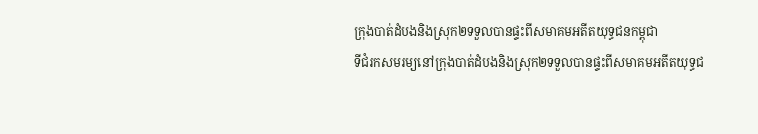ក្រុងបាត់ដំបងនិងស្រុក២ទទួលបានផ្ទះពីសមាគមអតីតយុទ្ធជនកម្ពុជា
ទីជំរកសមរម្យនៅក្រុងបាត់ដំបងនិងស្រុក២ទទួលបានផ្ទះពីសមាគមអតីតយុទ្ធជ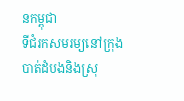នកម្ពុជា
ទីជំរកសមរម្យនៅក្រុងបាត់ដំបងនិងស្រុ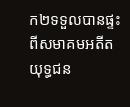ក២ទទួលបានផ្ទះពីសមាគមអតីតយុទ្ធជន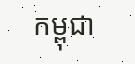កម្ពុជា